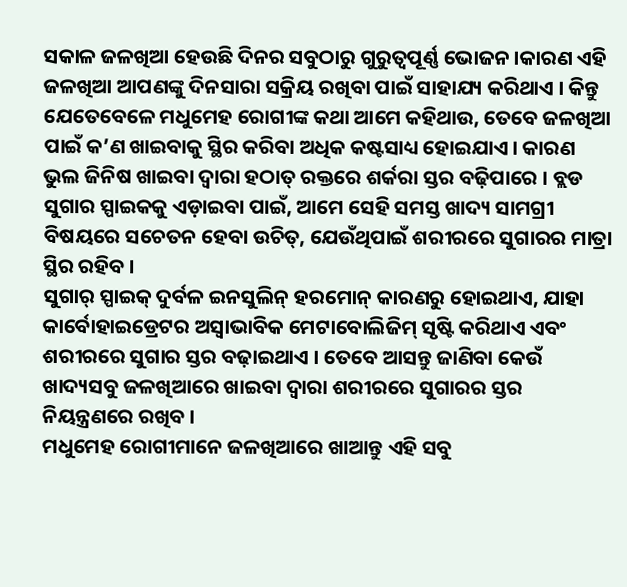ସକାଳ ଜଳଖିଆ ହେଉଛି ଦିନର ସବୁଠାରୁ ଗୁରୁତ୍ୱପୂର୍ଣ୍ଣ ଭୋଜନ ।କାରଣ ଏହି ଜଳଖିଆ ଆପଣଙ୍କୁ ଦିନସାରା ସକ୍ରିୟ ରଖିବା ପାଇଁ ସାହାଯ୍ୟ କରିଥାଏ । କିନ୍ତୁ ଯେତେବେଳେ ମଧୁମେହ ରୋଗୀଙ୍କ କଥା ଆମେ କହିଥାଉ, ତେବେ ଜଳଖିଆ ପାଇଁ କ’ଣ ଖାଇବାକୁ ସ୍ଥିର କରିବା ଅଧିକ କଷ୍ଟସାଧ୍ୟ ହୋଇଯାଏ । କାରଣ ଭୁଲ ଜିନିଷ ଖାଇବା ଦ୍ୱାରା ହଠାତ୍ ରକ୍ତରେ ଶର୍କରା ସ୍ତର ବଢ଼ିପାରେ । ବ୍ଲଡ ସୁଗାର ସ୍ପାଇକକୁ ଏଡ଼ାଇବା ପାଇଁ, ଆମେ ସେହି ସମସ୍ତ ଖାଦ୍ୟ ସାମଗ୍ରୀ ବିଷୟରେ ସଚେତନ ହେବା ଉଚିତ୍, ଯେଉଁଥିପାଇଁ ଶରୀରରେ ସୁଗାରର ମାତ୍ରା ସ୍ଥିର ରହିବ ।
ସୁଗାର୍ ସ୍ପାଇକ୍ ଦୁର୍ବଳ ଇନସୁଲିନ୍ ହରମୋନ୍ କାରଣରୁ ହୋଇଥାଏ, ଯାହା କାର୍ବୋହାଇଡ୍ରେଟର ଅସ୍ୱାଭାବିକ ମେଟାବୋଲିଜିମ୍ ସୃଷ୍ଟି କରିଥାଏ ଏବଂ ଶରୀରରେ ସୁଗାର ସ୍ତର ବଢ଼ାଇଥାଏ । ତେବେ ଆସନ୍ତୁ ଜାଣିବା କେଉଁ ଖାଦ୍ୟସବୁ ଜଳଖିଆରେ ଖାଇବା ଦ୍ୱାରା ଶରୀରରେ ସୁଗାରର ସ୍ତର ନିୟନ୍ତ୍ରଣରେ ରଖିବ ।
ମଧୁମେହ ରୋଗୀମାନେ ଜଳଖିଆରେ ଖାଆନ୍ତୁ ଏହି ସବୁ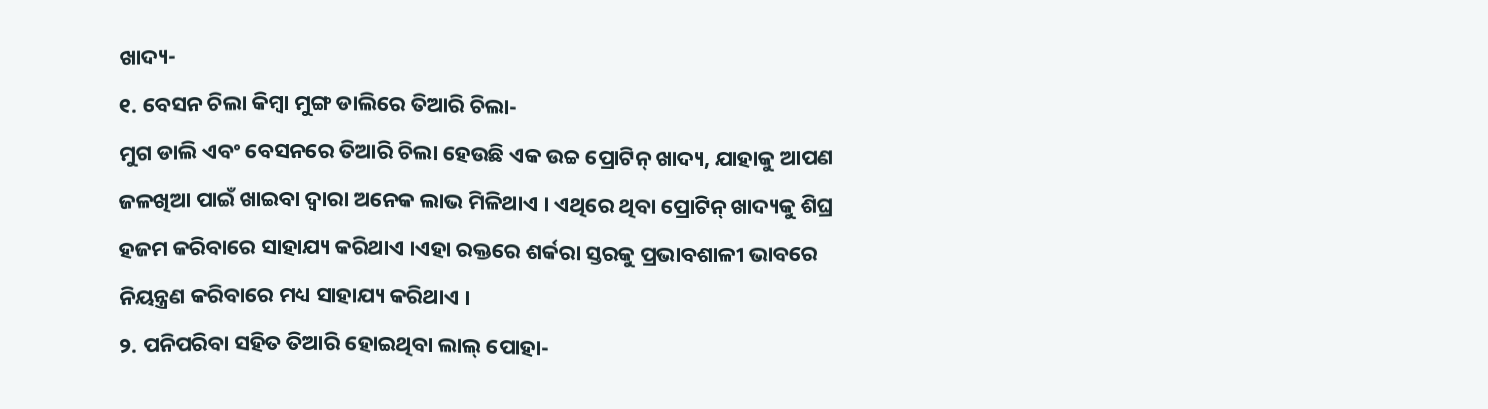ଖାଦ୍ୟ-
୧. ବେସନ ଚିଲା କିମ୍ବା ମୁଙ୍ଗ ଡାଲିରେ ତିଆରି ଚିଲା-
ମୁଗ ଡାଲି ଏବଂ ବେସନରେ ତିଆରି ଚିଲା ହେଉଛି ଏକ ଉଚ୍ଚ ପ୍ରୋଟିନ୍ ଖାଦ୍ୟ, ଯାହାକୁ ଆପଣ ଜଳଖିଆ ପାଇଁ ଖାଇବା ଦ୍ୱାରା ଅନେକ ଲାଭ ମିଳିଥାଏ । ଏଥିରେ ଥିବା ପ୍ରୋଟିନ୍ ଖାଦ୍ୟକୁ ଶିଘ୍ର ହଜମ କରିବାରେ ସାହାଯ୍ୟ କରିଥାଏ ।ଏହା ରକ୍ତରେ ଶର୍କରା ସ୍ତରକୁ ପ୍ରଭାବଶାଳୀ ଭାବରେ ନିୟନ୍ତ୍ରଣ କରିବାରେ ମଧ୍ୟ ସାହାଯ୍ୟ କରିଥାଏ ।
୨. ପନିପରିବା ସହିତ ତିଆରି ହୋଇଥିବା ଲାଲ୍ ପୋହା-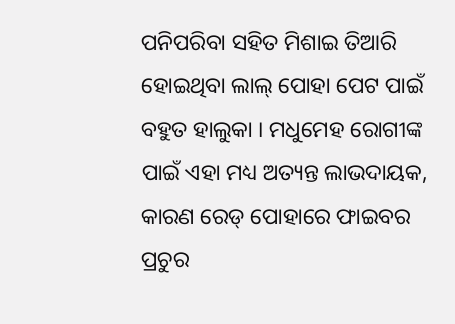ପନିପରିବା ସହିତ ମିଶାଇ ତିଆରି ହୋଇଥିବା ଲାଲ୍ ପୋହା ପେଟ ପାଇଁ ବହୁତ ହାଲୁକା । ମଧୁମେହ ରୋଗୀଙ୍କ ପାଇଁ ଏହା ମଧ୍ୟ ଅତ୍ୟନ୍ତ ଲାଭଦାୟକ, କାରଣ ରେଡ୍ ପୋହାରେ ଫାଇବର ପ୍ରଚୁର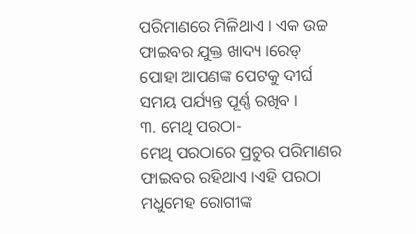ପରିମାଣରେ ମିଳିଥାଏ । ଏକ ଉଚ୍ଚ ଫାଇବର ଯୁକ୍ତ ଖାଦ୍ୟ ।ରେଡ୍ ପୋହା ଆପଣଙ୍କ ପେଟକୁ ଦୀର୍ଘ ସମୟ ପର୍ଯ୍ୟନ୍ତ ପୂର୍ଣ୍ଣ ରଖିବ ।
୩. ମେଥି ପରଠା-
ମେଥି ପରଠାରେ ପ୍ରଚୁର ପରିମାଣର ଫାଇବର ରହିଥାଏ ।ଏହି ପରଠା ମଧୁମେହ ରୋଗୀଙ୍କ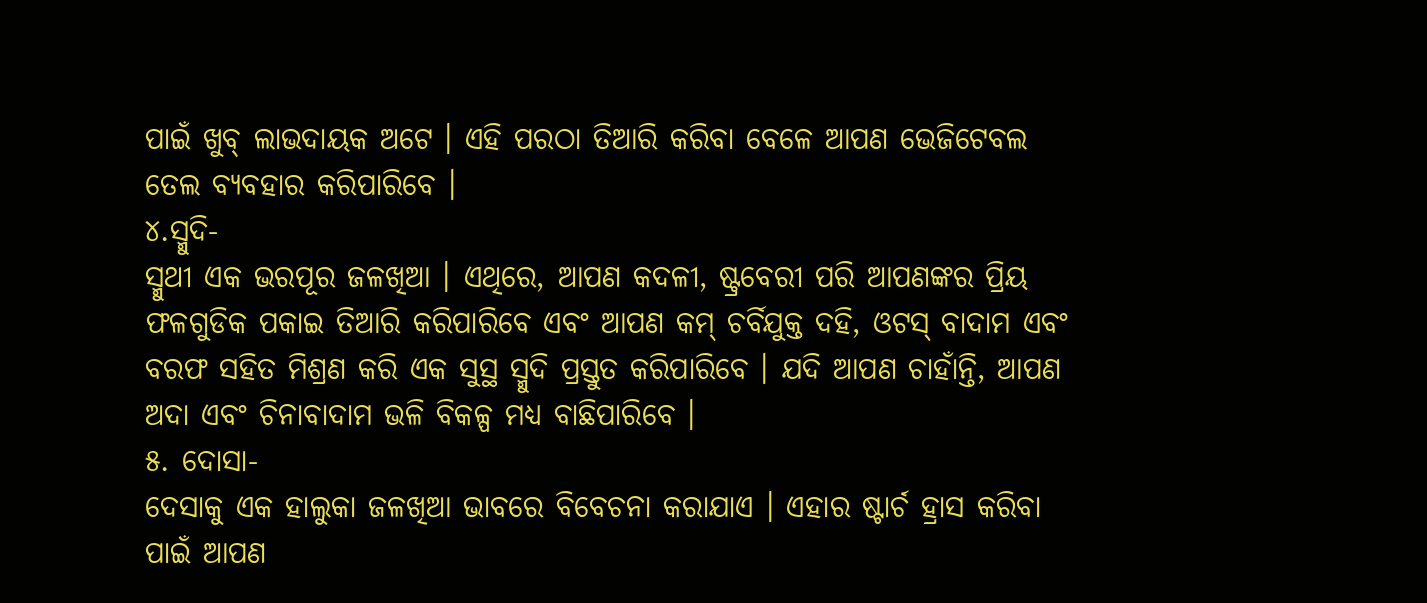ପାଇଁ ଖୁବ୍ ଲାଭଦାୟକ ଅଟେ । ଏହି ପରଠା ତିଆରି କରିବା ବେଳେ ଆପଣ ଭେଜିଟେବଲ ତେଲ ବ୍ୟବହାର କରିପାରିବେ ।
୪.ସ୍ମୁଦି-
ସ୍ମୁଥୀ ଏକ ଭରପୂର ଜଳଖିଆ । ଏଥିରେ, ଆପଣ କଦଳୀ, ଷ୍ଟ୍ରବେରୀ ପରି ଆପଣଙ୍କର ପ୍ରିୟ ଫଳଗୁଡିକ ପକାଇ ତିଆରି କରିପାରିବେ ଏବଂ ଆପଣ କମ୍ ଚର୍ବିଯୁକ୍ତ ଦହି, ଓଟସ୍ ବାଦାମ ଏବଂ ବରଫ ସହିତ ମିଶ୍ରଣ କରି ଏକ ସୁସ୍ଥ ସ୍ମୁଦି ପ୍ରସ୍ତୁତ କରିପାରିବେ । ଯଦି ଆପଣ ଚାହାଁନ୍ତି, ଆପଣ ଅଦା ଏବଂ ଚିନାବାଦାମ ଭଳି ବିକଳ୍ପ ମଧ୍ୟ ବାଛିପାରିବେ ।
୫. ଦୋସା-
ଦେସାକୁ ଏକ ହାଲୁକା ଜଳଖିଆ ଭାବରେ ବିବେଚନା କରାଯାଏ । ଏହାର ଷ୍ଟାର୍ଚ ହ୍ରାସ କରିବା ପାଇଁ ଆପଣ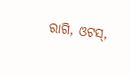ରାଗି, ଓଟସ୍,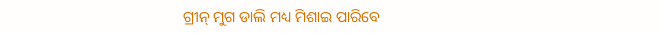ଗ୍ରୀନ୍ ମୁଗ ଡାଲି ମଧ୍ୟ ମିଶାଇ ପାରିବେ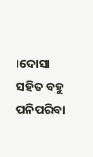।ଦୋସା ସହିତ ବହୁ ପନିପରିବା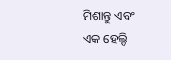ମିଶାନ୍ତୁ ଏବଂ ଏକ ହେଲ୍ଦି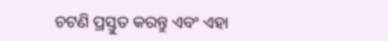ଚଟଣି ପ୍ରସ୍ତୁତ କରନ୍ତୁ ଏବଂ ଏହା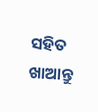ସହିତ ଖାଆନ୍ତୁ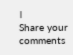।
Share your comments